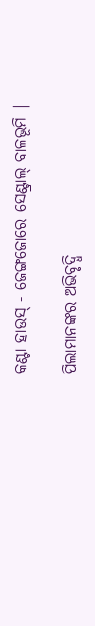କଣ୍ଟା ହାଉସ୍ - ଜେଙ୍ଗଜୋରେ ସେଣ୍ଟ୍ରାଲ୍ ବାଳଭୂମି |

ପିଲାମାନଙ୍କର ଅଭିବୃଦ୍ଧି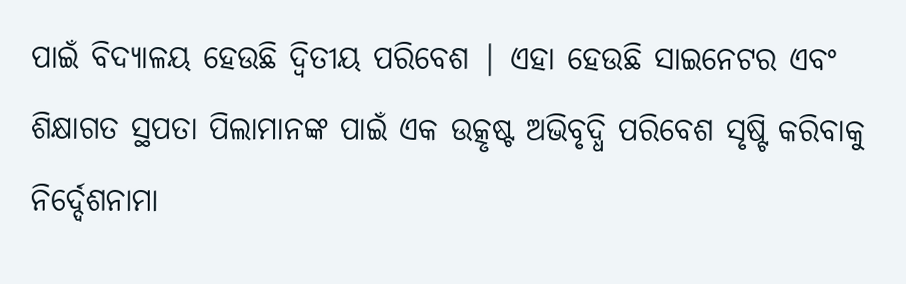ପାଇଁ ବିଦ୍ୟାଳୟ ହେଉଛି ଦ୍ୱିତୀୟ ପରିବେଶ | ଏହା ହେଉଛି ସାଇନେଟର ଏବଂ ଶିକ୍ଷାଗତ ସ୍ଥପତା ପିଲାମାନଙ୍କ ପାଇଁ ଏକ ଉତ୍କୃଷ୍ଟ ଅଭିବୃଦ୍ଧି ପରିବେଶ ସୃଷ୍ଟି କରିବାକୁ ନିର୍ଦ୍ଦେଶନାମା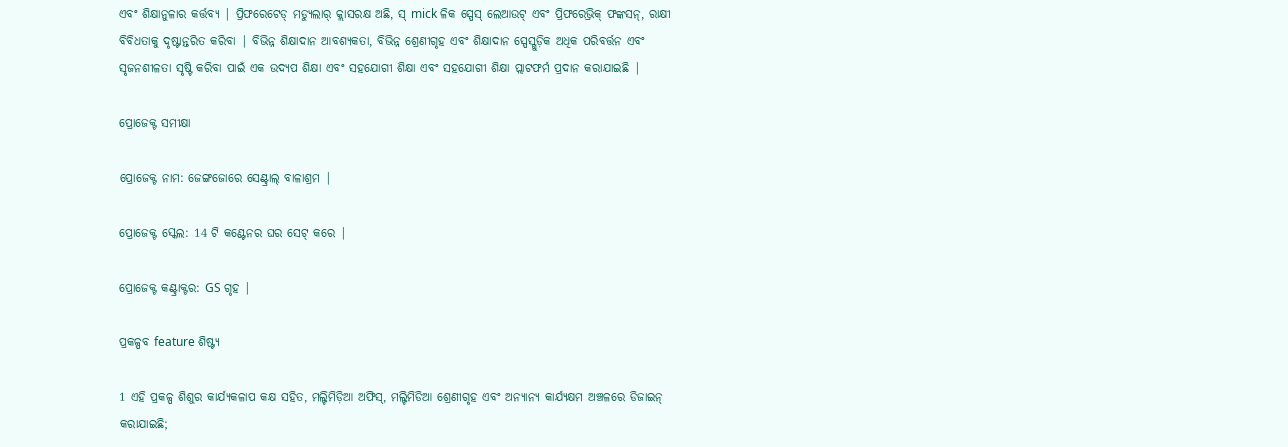ଏବଂ ଶିକ୍ଷାନୁଳାର କର୍ତ୍ତବ୍ୟ | ପ୍ରିଫରେଟେଡ୍ ମଡ୍ୟୁଲାର୍ କ୍ଲାସରକ୍ଷ ଅଛି, ସ୍ mick ଳିକ ସ୍ପେସ୍ ଲେଆଉଟ୍ ଏବଂ ପ୍ରିଫରେଭ୍ରିକ୍ ଫଙ୍କସନ୍, ରାକ୍ଷୀ ବିବିଧତାକୁ ଦୃଷ୍ଟାନ୍ତରିତ କରିବା | ବିଭିନ୍ନ ଶିକ୍ଷାଦାନ ଆବଶ୍ୟକତା, ବିଭିନ୍ନ ଶ୍ରେଣୀଗୃହ ଏବଂ ଶିକ୍ଷାଦାନ ସ୍ପେସ୍ଗୁଡ଼ିକ ଅଧିକ ପରିବର୍ତ୍ତନ ଏବଂ ସୃଜନଶୀଳତା ସୃଷ୍ଟି କରିବା ପାଇଁ ଏକ ଉଦ୍ୟପ ଶିକ୍ଷା ଏବଂ ସହଯୋଗୀ ଶିକ୍ଷା ଏବଂ ସହଯୋଗୀ ଶିକ୍ଷା ପ୍ଲାଟଫର୍ମ ପ୍ରଦାନ କରାଯାଇଛି |

ପ୍ରୋଜେକ୍ଟ ସମୀକ୍ଷା

ପ୍ରୋଜେକ୍ଟ ନାମ: ଜେଙ୍ଗଜୋରେ ସେଣ୍ଟ୍ରାଲ୍ ବାଳାଶ୍ରମ |

ପ୍ରୋଜେକ୍ଟ ସ୍କେଲ: 14 ଟି କଣ୍ଟେନର ଘର ସେଟ୍ କରେ |

ପ୍ରୋଜେକ୍ଟ କଣ୍ଟ୍ରାକ୍ଟର: GS ଗୃହ |

ପ୍ରକଳ୍ପବ feature ଶିଷ୍ଟ୍ୟ

1 ଏହି ପ୍ରକଳ୍ପ ଶିଶୁର କାର୍ଯ୍ୟକଳାପ କକ୍ଷ ସହିତ, ମଲ୍ଟିମିଡ଼ିଆ ଅଫିସ୍, ମଲ୍ଟିମିଡିଆ ଶ୍ରେଣୀଗୃହ ଏବଂ ଅନ୍ୟାନ୍ୟ କାର୍ଯ୍ୟକ୍ଷମ ଅଞ୍ଚଳରେ ଡିଜାଇନ୍ କରାଯାଇଛି;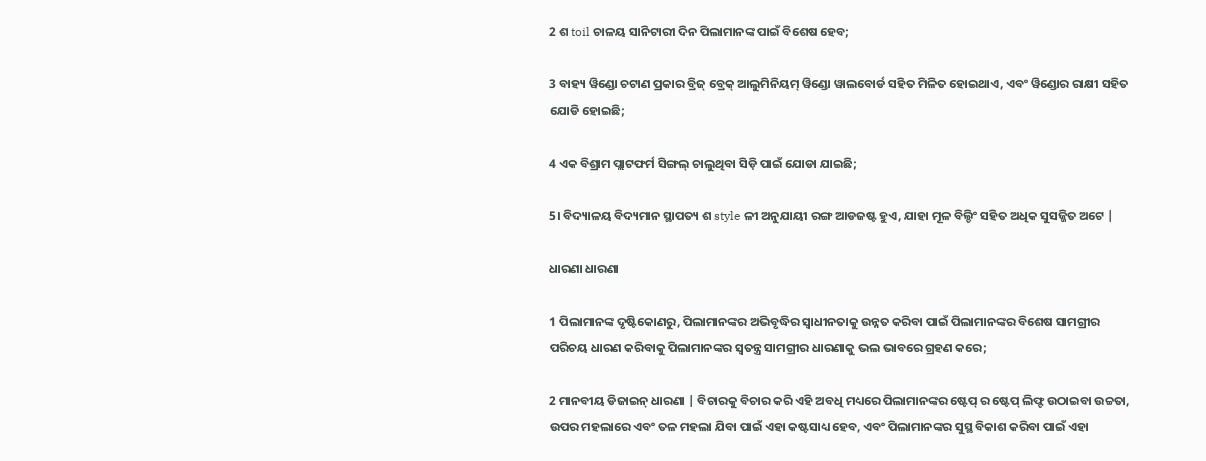2 ଶ toil ଚାଳୟ ସାନିଟାରୀ ଦିନ ପିଲାମାନଙ୍କ ପାଇଁ ବିଶେଷ ହେବ;

3 ବାହ୍ୟ ୱିଣ୍ଡୋ ଚଟାଣ ପ୍ରକାର ବ୍ରିଜ୍ ବ୍ରେକ୍ ଆଲୁମିନିୟମ୍ ୱିଣ୍ଡୋ ୱାଲବୋର୍ଡ ସହିତ ମିଳିତ ହୋଇଥାଏ, ଏବଂ ୱିଣ୍ଡୋର ରାକ୍ଷୀ ସହିତ ଯୋଡି ହୋଇଛି;

4 ଏକ ବିଶ୍ରାମ ପ୍ଲାଟଫର୍ମ ସିଙ୍ଗଲ୍ ଚାଲୁଥିବା ସିଡ଼ି ପାଇଁ ଯୋଡା ଯାଇଛି;

5। ବିଦ୍ୟାଳୟ ବିଦ୍ୟମାନ ସ୍ଥାପତ୍ୟ ଶ style ଳୀ ଅନୁଯାୟୀ ରଙ୍ଗ ଆଡଜଷ୍ଟ ହୁଏ, ଯାହା ମୂଳ ବିଲ୍ଡିଂ ସହିତ ଅଧିକ ସୁସଜ୍ଜିତ ଅଟେ |

ଧାରଣା ଧାରଣା

1 ପିଲାମାନଙ୍କ ଦୃଷ୍ଟିକୋଣରୁ, ପିଲାମାନଙ୍କର ଅଭିବୃଦ୍ଧିର ସ୍ୱାଧୀନତାକୁ ଉନ୍ନତ କରିବା ପାଇଁ ପିଲାମାନଙ୍କର ବିଶେଷ ସାମଗ୍ରୀର ପରିଚୟ ଧାରଣ କରିବାକୁ ପିଲାମାନଙ୍କର ସ୍ୱତନ୍ତ୍ର ସାମଗ୍ରୀର ଧାରଣାକୁ ଭଲ ଭାବରେ ଗ୍ରହଣ କରେ;

2 ମାନବୀୟ ଡିଜାଇନ୍ ଧାରଣା | ବିଚାରକୁ ବିଚାର କରି ଏହି ଅବଧି ମଧ୍ୟରେ ପିଲାମାନଙ୍କର ଷ୍ଟେପ୍ ର ଷ୍ଟେପ୍ ଲିଫ୍ଟ ଉଠାଇବା ଉଚ୍ଚତା, ଉପର ମହଲାରେ ଏବଂ ତଳ ମହଲା ଯିବା ପାଇଁ ଏହା କଷ୍ଟସାଧ୍ୟ ହେବ, ଏବଂ ପିଲାମାନଙ୍କର ସୁସ୍ଥ ବିକାଶ କରିବା ପାଇଁ ଏହା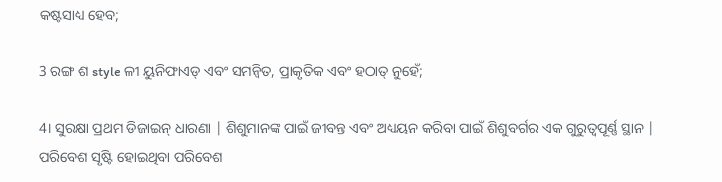କଷ୍ଟସାଧ୍ୟ ହେବ;

3 ରଙ୍ଗ ଶ style ଳୀ ୟୁନିଫାଏଡ୍ ଏବଂ ସମନ୍ୱିତ, ପ୍ରାକୃତିକ ଏବଂ ହଠାତ୍ ନୁହେଁ;

4। ସୁରକ୍ଷା ପ୍ରଥମ ଡିଜାଇନ୍ ଧାରଣା | ଶିଶୁମାନଙ୍କ ପାଇଁ ଜୀବନ୍ତ ଏବଂ ଅଧ୍ୟୟନ କରିବା ପାଇଁ ଶିଶୁବର୍ଗର ଏକ ଗୁରୁତ୍ୱପୂର୍ଣ୍ଣ ସ୍ଥାନ | ପରିବେଶ ସୃଷ୍ଟି ହୋଇଥିବା ପରିବେଶ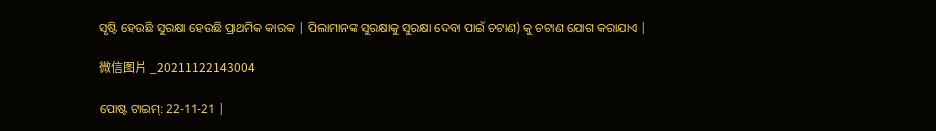ସୃଷ୍ଟି ହେଉଛି ସୁରକ୍ଷା ହେଉଛି ପ୍ରାଥମିକ କାରକ | ପିଲାମାନଙ୍କ ସୁରକ୍ଷାକୁ ସୁରକ୍ଷା ଦେବା ପାଇଁ ଚଟାଣ) କୁ ଚଟାଣ ଯୋଗ କରାଯାଏ |

微信图片 _20211122143004

ପୋଷ୍ଟ ଟାଇମ୍: 22-11-21 |